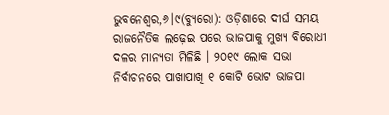ଭୁବନେଶ୍ୱର,୬।୯(ବ୍ୟୁରୋ): ଓଡ଼ିଶାରେ ଦୀର୍ଘ ସମୟ ରାଜନୈତିକ ଲଢ଼େଇ ପରେ ଭାଜପାକୁ ମୁଖ୍ୟ ବିରୋଧୀ ଦଳର ମାନ୍ୟତା ମିଳିଛି । ୨୦୧୯ ଲୋକ ସଭା ନିର୍ବାଚନରେ ପାଖାପାଖି ୧ କୋଟି ଭୋଟ ଭାଜପା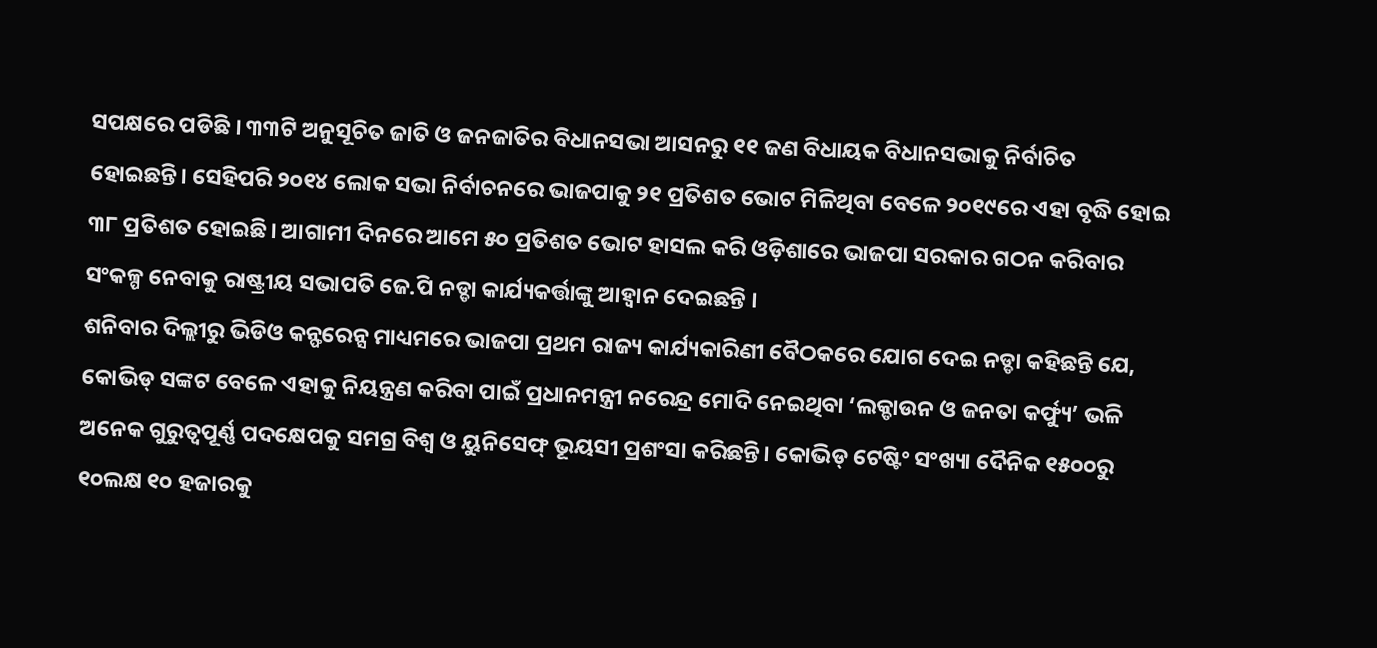ସପକ୍ଷରେ ପଡିଛି । ୩୩ଟି ଅନୁସୂଚିତ ଜାତି ଓ ଜନଜାତିର ବିଧାନସଭା ଆସନରୁ ୧୧ ଜଣ ବିଧାୟକ ବିଧାନସଭାକୁ ନିର୍ବାଚିତ ହୋଇଛନ୍ତି। ସେହିପରି ୨୦୧୪ ଲୋକ ସଭା ନିର୍ବାଚନରେ ଭାଜପାକୁ ୨୧ ପ୍ରତିଶତ ଭୋଟ ମିଳିଥିବା ବେଳେ ୨୦୧୯ରେ ଏହା ବୃଦ୍ଧି ହୋଇ ୩୮ ପ୍ରତିଶତ ହୋଇଛି। ଆଗାମୀ ଦିନରେ ଆମେ ୫୦ ପ୍ରତିଶତ ଭୋଟ ହାସଲ କରି ଓଡ଼ିଶାରେ ଭାଜପା ସରକାର ଗଠନ କରିବାର ସଂକଳ୍ପ ନେବାକୁ ରାଷ୍ଟ୍ରୀୟ ସଭାପତି ଜେ.ପି ନଡ୍ଡା କାର୍ଯ୍ୟକର୍ତ୍ତାଙ୍କୁ ଆହ୍ବାନ ଦେଇଛନ୍ତି ।
ଶନିବାର ଦିଲ୍ଲୀରୁ ଭିଡିଓ କନ୍ଫରେନ୍ସ ମାଧ୍ୟମରେ ଭାଜପା ପ୍ରଥମ ରାଜ୍ୟ କାର୍ଯ୍ୟକାରିଣୀ ବୈଠକରେ ଯୋଗ ଦେଇ ନଡ୍ଡା କହିଛନ୍ତି ଯେ, କୋଭିଡ୍ ସଙ୍କଟ ବେଳେ ଏହାକୁ ନିୟନ୍ତ୍ରଣ କରିବା ପାଇଁ ପ୍ରଧାନମନ୍ତ୍ରୀ ନରେନ୍ଦ୍ର ମୋଦି ନେଇଥିବା ‘ଲକ୍ଡାଉନ ଓ ଜନତା କର୍ଫ୍ୟୁ’ ଭଳି ଅନେକ ଗୁରୁତ୍ୱପୂର୍ଣ୍ଣ ପଦକ୍ଷେପକୁ ସମଗ୍ର ବିଶ୍ୱ ଓ ୟୁନିସେଫ୍ ଭୂୟସୀ ପ୍ରଶଂସା କରିଛନ୍ତି। କୋଭିଡ୍ ଟେଷ୍ଟିଂ ସଂଖ୍ୟା ଦୈନିକ ୧୫୦୦ରୁ ୧୦ଲକ୍ଷ ୧୦ ହଜାରକୁ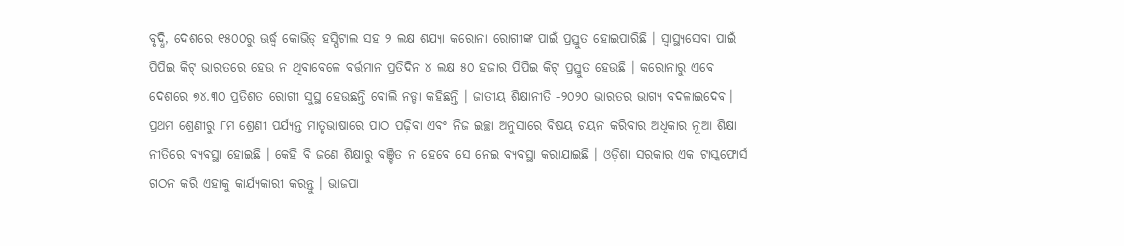ବୃଦ୍ଧି, ଦେଶରେ ୧୫୦୦ରୁ ଊର୍ଦ୍ଧ୍ୱ କୋଭିଡ୍ ହସ୍ପିଟାଲ ସହ ୨ ଲକ୍ଷ ଶଯ୍ୟା କରୋନା ରୋଗୀଙ୍କ ପାଇଁ ପ୍ରସ୍ତୁତ ହୋଇପାରିଛି । ସ୍ବାସ୍ଥ୍ୟସେବା ପାଇଁ ପିପିଇ କିଟ୍ ଭାରତରେ ହେଉ ନ ଥିବାବେଳେ ବର୍ତ୍ତମାନ ପ୍ରତିଦିନ ୪ ଲକ୍ଷ ୫୦ ହଜାର ପିପିଇ କିଟ୍ ପ୍ରସ୍ତୁତ ହେଉଛି । କରୋନାରୁ ଏବେ ଦେଶରେ ୭୪.୩୦ ପ୍ରତିଶତ ରୋଗୀ ସୁସ୍ଥ ହେଉଛନ୍ତି ବୋଲି ନଡ୍ଡା କହିଛନ୍ତି । ଜାତୀୟ ଶିକ୍ଷାନୀତି -୨୦୨୦ ଭାରତର ଭାଗ୍ୟ ବଦଳାଇଦେବ। ପ୍ରଥମ ଶ୍ରେଣୀରୁ ୮ମ ଶ୍ରେଣୀ ପର୍ଯ୍ୟନ୍ତ ମାତୃଭାଷାରେ ପାଠ ପଢ଼ିବା ଏବଂ ନିଜ ଇଚ୍ଛା ଅନୁସାରେ ବିଷୟ ଚୟନ କରିବାର ଅଧିକାର ନୂଆ ଶିକ୍ଷା ନୀତିରେ ବ୍ୟବସ୍ଥା ହୋଇଛି । କେହି ବି ଜଣେ ଶିକ୍ଷାରୁ ବଞ୍ଚିତ ନ ହେବେ ସେ ନେଇ ବ୍ୟବସ୍ଥା କରାଯାଇଛି । ଓଡ଼ିଶା ସରକାର ଏକ ଟାସ୍କଫୋର୍ସ ଗଠନ କରି ଏହାକୁ କାର୍ଯ୍ୟକାରୀ କରନ୍ତୁ । ଭାଜପା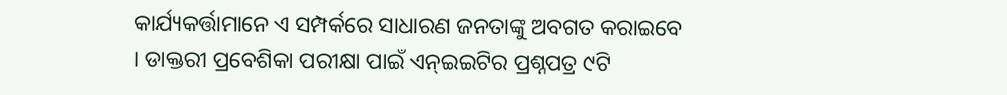କାର୍ଯ୍ୟକର୍ତ୍ତାମାନେ ଏ ସମ୍ପର୍କରେ ସାଧାରଣ ଜନତାଙ୍କୁ ଅବଗତ କରାଇବେ । ଡାକ୍ତରୀ ପ୍ରବେଶିକା ପରୀକ୍ଷା ପାଇଁ ଏନ୍ଇଇଟିର ପ୍ରଶ୍ନପତ୍ର ୯ଟି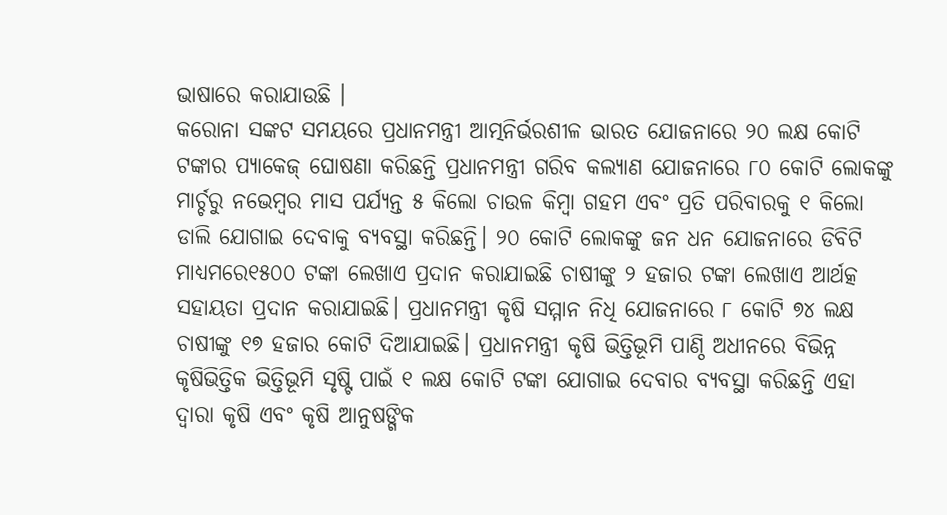ଭାଷାରେ କରାଯାଉଛି ।
କରୋନା ସଙ୍କଟ ସମୟରେ ପ୍ରଧାନମନ୍ତ୍ରୀ ଆତ୍ମନିର୍ଭରଶୀଳ ଭାରତ ଯୋଜନାରେ ୨୦ ଲକ୍ଷ କୋଟି ଟଙ୍କାର ପ୍ୟାକେଜ୍ ଘୋଷଣା କରିଛନ୍ତି ପ୍ରଧାନମନ୍ତ୍ରୀ ଗରିବ କଲ୍ୟାଣ ଯୋଜନାରେ ୮୦ କୋଟି ଲୋକଙ୍କୁ ମାର୍ଚ୍ଚରୁ ନଭେମ୍ବର ମାସ ପର୍ଯ୍ୟନ୍ତ ୫ କିଲୋ ଚାଉଳ କିମ୍ବା ଗହମ ଏବଂ ପ୍ରତି ପରିବାରକୁ ୧ କିଲୋ ଡାଲି ଯୋଗାଇ ଦେବାକୁ ବ୍ୟବସ୍ଥା କରିଛନ୍ତି। ୨୦ କୋଟି ଲୋକଙ୍କୁ ଜନ ଧନ ଯୋଜନାରେ ଡିବିଟି ମାଧ୍ୟମରେ୧୫୦୦ ଟଙ୍କା ଲେଖାଏ ପ୍ରଦାନ କରାଯାଇଛି ଚାଷୀଙ୍କୁ ୨ ହଜାର ଟଙ୍କା ଲେଖାଏ ଆର୍ଥତ୍କ ସହାୟତା ପ୍ରଦାନ କରାଯାଇଛି। ପ୍ରଧାନମନ୍ତ୍ରୀ କୃଷି ସମ୍ମାନ ନିଧି ଯୋଜନାରେ ୮ କୋଟି ୭୪ ଲକ୍ଷ ଚାଷୀଙ୍କୁ ୧୭ ହଜାର କୋଟି ଦିଆଯାଇଛି। ପ୍ରଧାନମନ୍ତ୍ରୀ କୃଷି ଭିତ୍ତିଭୂମି ପାଣ୍ଠି ଅଧୀନରେ ବିଭିନ୍ନ କୃଷିଭିତ୍ତିକ ଭିତ୍ତିଭୂମି ସୃଷ୍ଟି ପାଇଁ ୧ ଲକ୍ଷ କୋଟି ଟଙ୍କା ଯୋଗାଇ ଦେବାର ବ୍ୟବସ୍ଥା କରିଛନ୍ତି ଏହା ଦ୍ୱାରା କୃଷି ଏବଂ କୃଷି ଆନୁଷଙ୍ଗିକ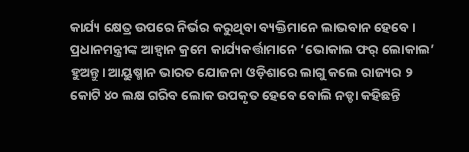କାର୍ଯ୍ୟ କ୍ଷେତ୍ର ଉପରେ ନିର୍ଭର କରୁଥିବା ବ୍ୟକ୍ତିମାନେ ଲାଭବାନ ହେବେ। ପ୍ରଧାନମନ୍ତ୍ରୀଙ୍କ ଆହ୍ବାନ କ୍ରମେ କାର୍ଯ୍ୟକର୍ତ୍ତାମାନେ ‘ଭୋକାଲ ଫର୍ ଲୋକାଲ’ ହୁଅନ୍ତୁ। ଆୟୁଷ୍ମାନ ଭାରତ ଯୋଜନା ଓଡ଼ିଶାରେ ଲାଗୁ କଲେ ରାଜ୍ୟର ୨ କୋଟି ୪୦ ଲକ୍ଷ ଗରିବ ଲୋକ ଉପକୃତ ହେବେ ବୋଲି ନଡ୍ଡା କହିଛନ୍ତି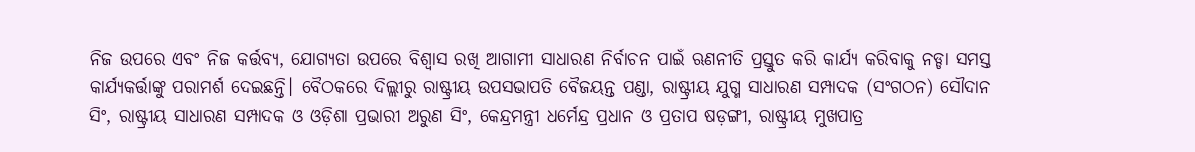ନିଜ ଉପରେ ଏବଂ ନିଜ କର୍ତ୍ତବ୍ୟ, ଯୋଗ୍ୟତା ଉପରେ ବିଶ୍ୱାସ ରଖି ଆଗାମୀ ସାଧାରଣ ନିର୍ବାଚନ ପାଇଁ ଋଣନୀତି ପ୍ରସ୍ତୁତ କରି କାର୍ଯ୍ୟ କରିବାକୁ ନଡ୍ଡା ସମସ୍ତ କାର୍ଯ୍ୟକର୍ତ୍ତାଙ୍କୁ ପରାମର୍ଶ ଦେଇଛନ୍ତି। ବୈଠକରେ ଦିଲ୍ଲୀରୁ ରାଷ୍ଟ୍ରୀୟ ଉପସଭାପତି ବୈଜୟନ୍ତ ପଣ୍ଡା, ରାଷ୍ଟ୍ରୀୟ ଯୁଗ୍ମ ସାଧାରଣ ସମ୍ପାଦକ (ସଂଗଠନ) ସୌଦାନ ସିଂ, ରାଷ୍ଟ୍ରୀୟ ସାଧାରଣ ସମ୍ପାଦକ ଓ ଓଡ଼ିଶା ପ୍ରଭାରୀ ଅରୁଣ ସିଂ, କେନ୍ଦ୍ରମନ୍ତ୍ରୀ ଧର୍ମେନ୍ଦ୍ର ପ୍ରଧାନ ଓ ପ୍ରତାପ ଷଡ଼ଙ୍ଗୀ, ରାଷ୍ଟ୍ରୀୟ ମୁଖପାତ୍ର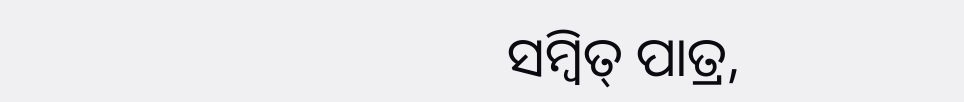ସମ୍ବିତ୍ ପାତ୍ର,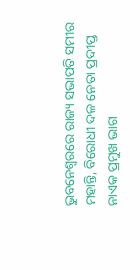ଭୁବନେଶ୍ୱରରେ ରାଜ୍ୟ ସଭାପତି ସମୀର ମହାନ୍ତି, ବିରୋଧୀ ଦଳ ନେତା ପ୍ରଦୀପ୍ତ ନାଏକ ପ୍ରମୁଖ ଭାଗ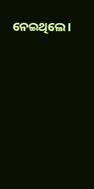ନେଇଥିଲେ।